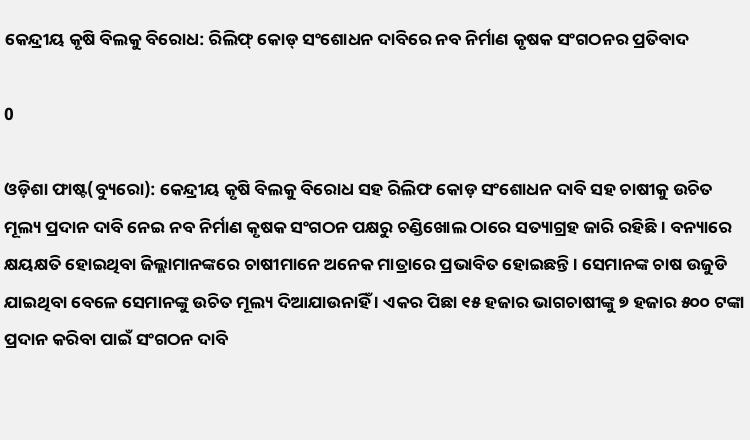କେନ୍ଦ୍ରୀୟ କୃଷି ବିଲକୁ ବିରୋଧ: ରିଲିଫ୍ କୋଡ୍ ସଂଶୋଧନ ଦାବିରେ ନବ ନିର୍ମାଣ କୃଷକ ସଂଗଠନର ପ୍ରତିବାଦ

0

ଓଡ଼ିଶା ଫାଷ୍ଟ(ବ୍ୟୁରୋ): କେନ୍ଦ୍ରୀୟ କୃଷି ବିଲକୁ ବିରୋଧ ସହ ରିଲିଫ କୋଡ଼ ସଂଶୋଧନ ଦାବି ସହ ଚାଷୀକୁ ଉଚିତ ମୂଲ୍ୟ ପ୍ରଦାନ ଦାବି ନେଇ ନବ ନିର୍ମାଣ କୃଷକ ସଂଗଠନ ପକ୍ଷରୁ ଚଣ୍ଡିଖୋଲ ଠାରେ ସତ୍ୟାଗ୍ରହ ଜାରି ରହିଛି । ବନ୍ୟାରେ କ୍ଷୟକ୍ଷତି ହୋଇଥିବା ଜିଲ୍ଲାମାନଙ୍କରେ ଚାଷୀମାନେ ଅନେକ ମାତ୍ରାରେ ପ୍ରଭାବିତ ହୋଇଛନ୍ତି । ସେମାନଙ୍କ ଚାଷ ଉଜୁଡି ଯାଇଥିବା ବେଳେ ସେମାନଙ୍କୁ ଉଚିତ ମୂଲ୍ୟ ଦିଆଯାଉନାହିଁ । ଏକର ପିଛା ୧୫ ହଜାର ଭାଗଚାଷୀଙ୍କୁ ୭ ହଜାର ୫୦୦ ଟଙ୍କା ପ୍ରଦାନ କରିବା ପାଇଁ ସଂଗଠନ ଦାବି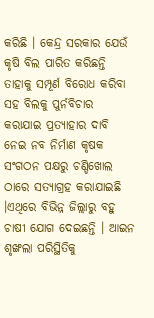କରିଛି । କେନ୍ଦ୍ର ସରକାର ଯେଉଁ କୃଷି ବିଲ ପାରିତ କରିଛନ୍ତି ତାହାକୁ ସମ୍ପୂର୍ଣ ବିରୋଧ କରିବା ସହ ବିଲକୁ ପୁର୍ନବିଚାର କରାଯାଇ ପ୍ରତ୍ୟାହାର ଦାବି ନେଇ ନବ ନିର୍ମାଣ କୃଷକ ସଂଗଠନ ପକ୍ଷରୁ ଚଣ୍ଡିଖୋଲ ଠାରେ ସତ୍ୟାଗ୍ରହ କରାଯାଇଛି ।ଏଥିରେ ବିଭିନ୍ନ ଜିଲ୍ଲାରୁ ବହୁ ଚାଷୀ ଯୋଗ ଦେଇଛନ୍ତି । ଆଇନ ଶୃଙ୍ଖଲା ପରିସ୍ଥିତିକୁ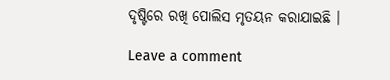ଦୃଷ୍ଟିରେ ରଖି ପୋଲିସ ମୃତୟନ କରାଯାଇଛି ।

Leave a comment